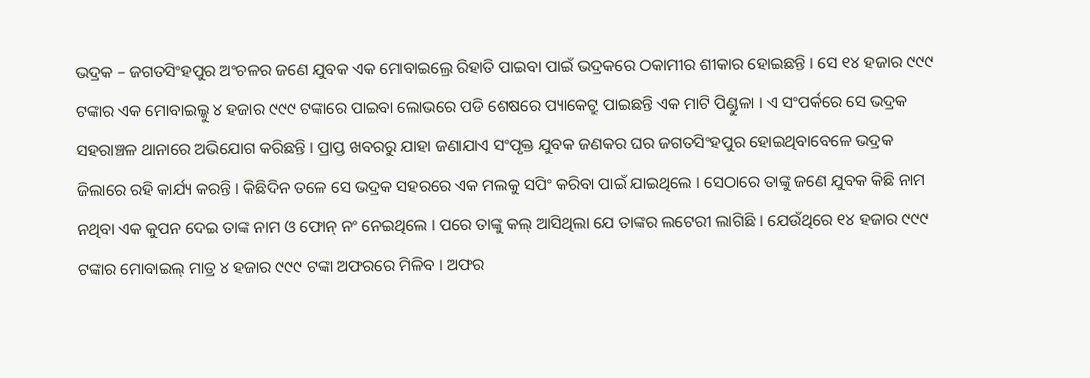ଭଦ୍ରକ – ଜଗତସିଂହପୁର ଅଂଚଳର ଜଣେ ଯୁବକ ଏକ ମୋବାଇଲ୍ରେ ରିହାତି ପାଇବା ପାଇଁ ଭଦ୍ରକରେ ଠକାମୀର ଶୀକାର ହୋଇଛନ୍ତି । ସେ ୧୪ ହଜାର ୯୯୯ ଟଙ୍କାର ଏକ ମୋବାଇଲ୍କୁ ୪ ହଜାର ୯୯୯ ଟଙ୍କାରେ ପାଇବା ଲୋଭରେ ପଡି ଶେଷରେ ପ୍ୟାକେଟ୍ରୁ ପାଇଛନ୍ତି ଏକ ମାଟି ପିଣ୍ଡୁଳା । ଏ ସଂପର୍କରେ ସେ ଭଦ୍ରକ ସହରାଞ୍ଚଳ ଥାନାରେ ଅଭିଯୋଗ କରିଛନ୍ତି । ପ୍ରାପ୍ତ ଖବରରୁ ଯାହା ଜଣାଯାଏ ସଂପୃକ୍ତ ଯୁବକ ଜଣକର ଘର ଜଗତସିଂହପୁର ହୋଇଥିବାବେଳେ ଭଦ୍ରକ ଜିଲାରେ ରହି କାର୍ଯ୍ୟ କରନ୍ତି । କିଛିଦିନ ତଳେ ସେ ଭଦ୍ରକ ସହରରେ ଏକ ମଲକୁ ସପିଂ କରିବା ପାଇଁ ଯାଇଥିଲେ । ସେଠାରେ ତାଙ୍କୁ ଜଣେ ଯୁବକ କିଛି ନାମ ନଥିବା ଏକ କୁପନ ଦେଇ ତାଙ୍କ ନାମ ଓ ଫୋନ୍ ନଂ ନେଇଥିଲେ । ପରେ ତାଙ୍କୁ କଲ୍ ଆସିଥିଲା ଯେ ତାଙ୍କର ଲଟେରୀ ଲାଗିଛି । ଯେଉଁଥିରେ ୧୪ ହଜାର ୯୯୯ ଟଙ୍କାର ମୋବାଇଲ୍ ମାତ୍ର ୪ ହଜାର ୯୯୯ ଟଙ୍କା ଅଫରରେ ମିଳିବ । ଅଫର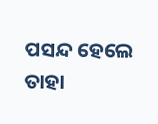ପସନ୍ଦ ହେଲେ ତାହା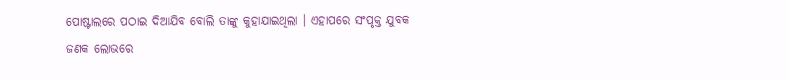ପୋଷ୍ଟାଲରେ ପଠାଇ ଦିଆଯିବ ବୋଲି ତାଙ୍କୁ କୁହାଯାଇଥିଲା । ଏହାପରେ ସଂପୃକ୍ତ ଯୁବକ ଜଣକ ଲୋଭରେ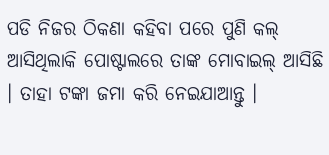ପଡି ନିଜର ଠିକଣା କହିବା ପରେ ପୁଣି କଲ୍ ଆସିଥିଲାକି ପୋଷ୍ଟାଲରେ ତାଙ୍କ ମୋବାଇଲ୍ ଆସିଛି । ତାହା ଟଙ୍କା ଜମା କରି ନେଇଯାଆନ୍ତୁ ।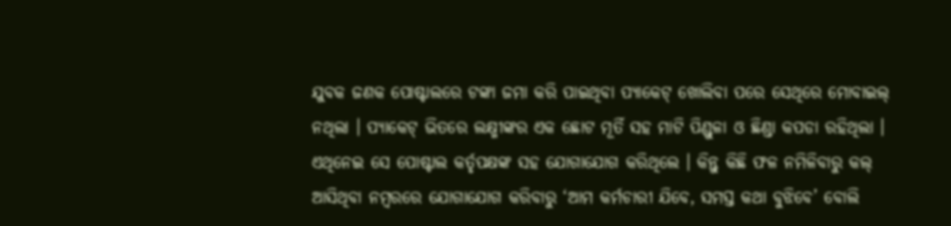ଯୁବକ ଜଣକ ପୋଷ୍ଟାଲରେ ଟଙ୍କା ଜମା କରି ପାଇଥିବା ପ୍ୟାକେଟ୍ ଖୋଲିବା ପରେ ସେଥିରେ ମୋବାଇଲ୍ ନଥିଲା । ପ୍ୟାକେଟ୍ ଭିତରେ ଲକ୍ଷ୍ମୀଙ୍କର ଏକ ଛୋଟ ମୂର୍ତି ସହ ମାଟି ପିଣ୍ଡୁଳା ଓ ଛିଣ୍ଡା କପଡା ରହିଥିଲା । ଏଥିନେଇ ସେ ପୋଷ୍ଟାଲ କର୍ତୃପକ୍ଷଙ୍କ ସହ ଯୋଗାଯୋଗ କରିଥିଲେ । କିନ୍ତୁ କିଛି ଫଳ ନମିଳିବାରୁ କଲ୍ ଆସିଥିବା ନମ୍ବରରେ ଯୋଗାଯୋଗ କରିବାରୁ ‘ଆମ କର୍ମଚାରୀ ଯିବେ, ସମସ୍ତ କଥା ବୁଝିବେ’ ବୋଲି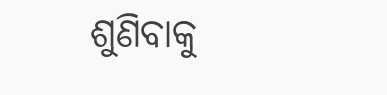ଶୁଣିବାକୁ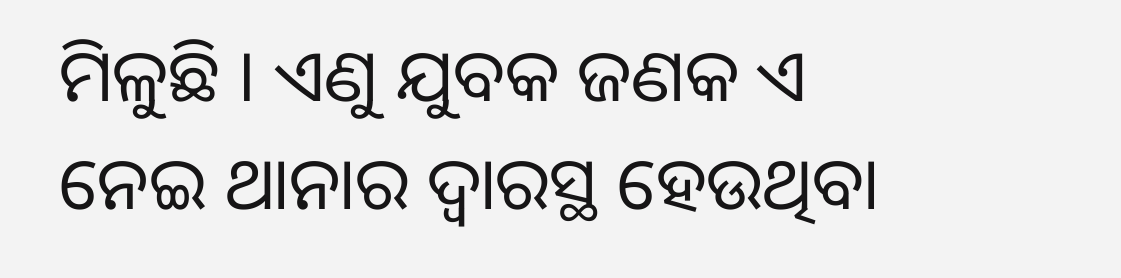ମିଳୁଛି । ଏଣୁ ଯୁବକ ଜଣକ ଏ ନେଇ ଥାନାର ଦ୍ୱାରସ୍ଥ ହେଉଥିବା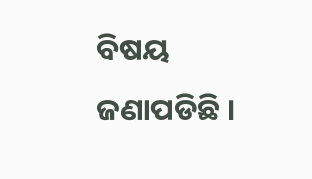ବିଷୟ ଜଣାପଡିଛି ।